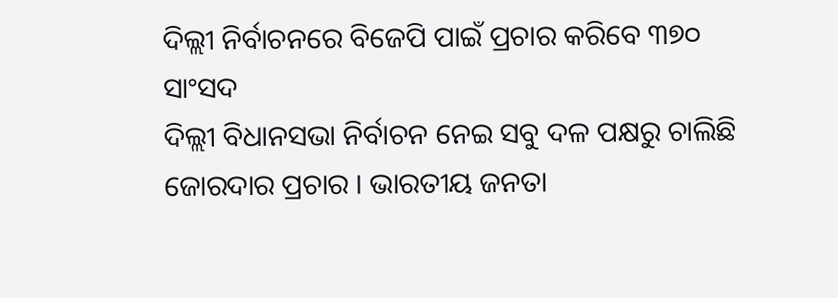ଦିଲ୍ଲୀ ନିର୍ବାଚନରେ ବିଜେପି ପାଇଁ ପ୍ରଚାର କରିବେ ୩୭୦ ସାଂସଦ
ଦିଲ୍ଲୀ ବିଧାନସଭା ନିର୍ବାଚନ ନେଇ ସବୁ ଦଳ ପକ୍ଷରୁ ଚାଲିଛି ଜୋରଦାର ପ୍ରଚାର । ଭାରତୀୟ ଜନତା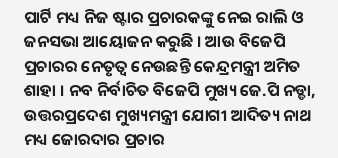ପାର୍ଟି ମଧ୍ୟ ନିଜ ଷ୍ଟାର ପ୍ରଚାରକଙ୍କୁ ନେଇ ରାଲି ଓ ଜନସଭା ଆୟୋଜନ କରୁଛି । ଆଉ ବିଜେପି ପ୍ରଚାରର ନେତୃତ୍ୱ ନେଉଛନ୍ତି କେନ୍ଦ୍ରମନ୍ତ୍ରୀ ଅମିତ ଶାହା । ନବ ନିର୍ବାଚିତ ବିଜେପି ମୁଖ୍ୟ ଜେ.ପି ନଡ୍ଡା, ଉତ୍ତରପ୍ରଦେଶ ମୁଖ୍ୟମନ୍ତ୍ରୀ ଯୋଗୀ ଆଦିତ୍ୟ ନାଥ ମଧ୍ୟ ଜୋରଦାର ପ୍ରଚାର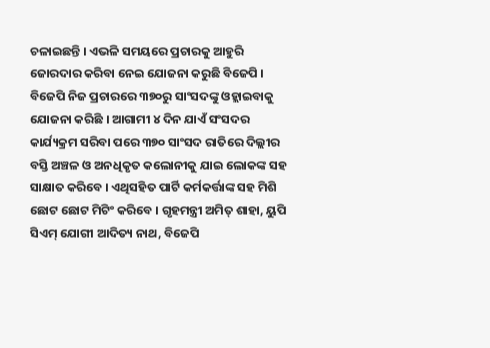ଚଳାଇଛନ୍ତି । ଏଭଳି ସମୟରେ ପ୍ରଚାରକୁ ଆହୁରି ଜୋରଦାର କରିବା ନେଇ ଯୋଜନା କରୁଛି ବିଜେପି । ବିଜେପି ନିଜ ପ୍ରଚାରରେ ୩୭୦ରୁ ସାଂସଦଙ୍କୁ ଓହ୍ଲାଇବାକୁ ଯୋଜନା କରିଛି । ଆଗାମୀ ୪ ଦିନ ଯାଏଁ ସଂସଦର କାର୍ଯ୍ୟକ୍ରମ ସରିବା ପରେ ୩୭୦ ସାଂସଦ ରାତିରେ ଦିଲ୍ଲୀର ବସ୍ତି ଅଞ୍ଚଳ ଓ ଅନଧିକୃତ କଲୋନୀକୁ ଯାଇ ଲୋକଙ୍କ ସହ ସାକ୍ଷାତ କରିବେ । ଏଥିସହିତ ପାର୍ଟି କର୍ମକର୍ତ୍ତାଙ୍କ ସହ ମିଶି ଛୋଟ ଛୋଟ ମିଟିଂ କରିବେ । ଗୃହମନ୍ତ୍ରୀ ଅମିତ୍ ଶାହା, ୟୁପି ସିଏମ୍ ଯୋଗୀ ଆଦିତ୍ୟ ନାଥ, ବିଜେପି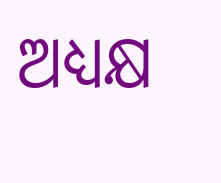ଅଧ୍ୟକ୍ଷ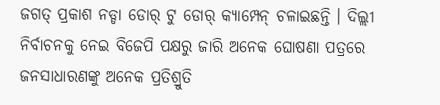ଜଗତ୍ ପ୍ରକାଶ ନଡ୍ଡା ଡୋର୍ ଟୁ ଡୋର୍ କ୍ୟାମ୍ପେନ୍ ଚଳାଇଛନ୍ତି । ଦିଲ୍ଲୀ ନିର୍ବାଚନକୁ ନେଇ ବିଜେପି ପକ୍ଷରୁ ଜାରି ଅନେକ ଘୋଷଣା ପତ୍ରରେ ଜନସାଧାରଣଙ୍କୁ ଅନେକ ପ୍ରତିଶ୍ରୁତି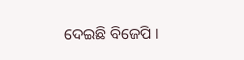ଦେଇଛି ବିଜେପି ।